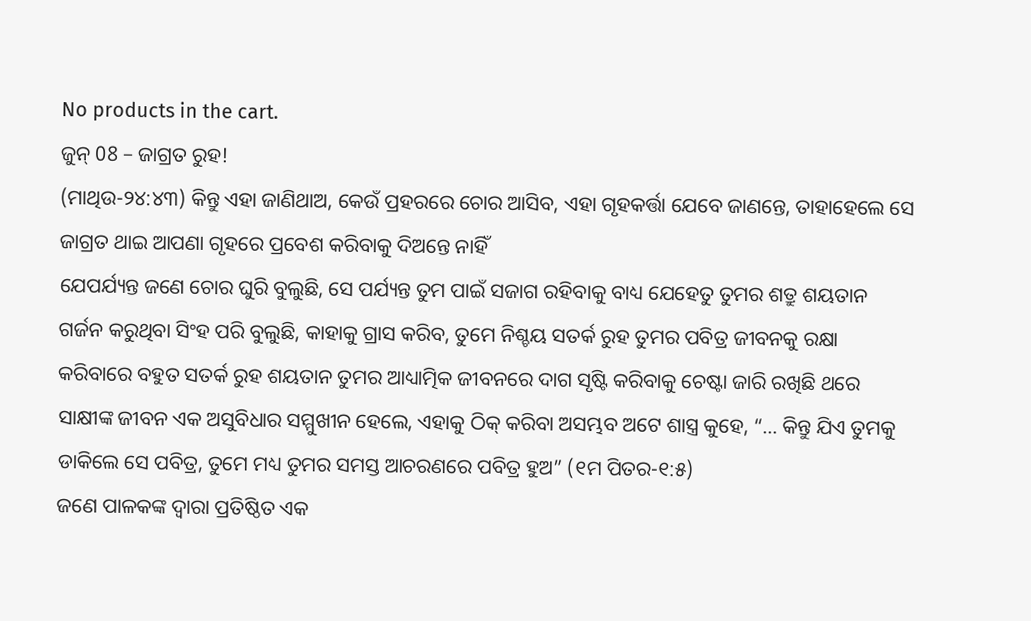No products in the cart.
ଜୁନ୍ 08 – ଜାଗ୍ରତ ରୁହ!
(ମାଥିଉ-୨୪:୪୩) କିନ୍ତୁ ଏହା ଜାଣିଥାଅ, କେଉଁ ପ୍ରହରରେ ଚୋର ଆସିବ, ଏହା ଗୃହକର୍ତ୍ତା ଯେବେ ଜାଣନ୍ତେ, ତାହାହେଲେ ସେ ଜାଗ୍ରତ ଥାଇ ଆପଣା ଗୃହରେ ପ୍ରବେଶ କରିବାକୁ ଦିଅନ୍ତେ ନାହିଁ
ଯେପର୍ଯ୍ୟନ୍ତ ଜଣେ ଚୋର ଘୁରି ବୁଲୁଛି, ସେ ପର୍ଯ୍ୟନ୍ତ ତୁମ ପାଇଁ ସଜାଗ ରହିବାକୁ ବାଧ୍ୟ ଯେହେତୁ ତୁମର ଶତ୍ରୁ ଶୟତାନ ଗର୍ଜନ କରୁଥିବା ସିଂହ ପରି ବୁଲୁଛି, କାହାକୁ ଗ୍ରାସ କରିବ, ତୁମେ ନିଶ୍ଚୟ ସତର୍କ ରୁହ ତୁମର ପବିତ୍ର ଜୀବନକୁ ରକ୍ଷା
କରିବାରେ ବହୁତ ସତର୍କ ରୁହ ଶୟତାନ ତୁମର ଆଧ୍ୟାତ୍ମିକ ଜୀବନରେ ଦାଗ ସୃଷ୍ଟି କରିବାକୁ ଚେଷ୍ଟା ଜାରି ରଖିଛି ଥରେ ସାକ୍ଷୀଙ୍କ ଜୀବନ ଏକ ଅସୁବିଧାର ସମ୍ମୁଖୀନ ହେଲେ, ଏହାକୁ ଠିକ୍ କରିବା ଅସମ୍ଭବ ଅଟେ ଶାସ୍ତ୍ର କୁହେ, “… କିନ୍ତୁ ଯିଏ ତୁମକୁ ଡାକିଲେ ସେ ପବିତ୍ର, ତୁମେ ମଧ୍ୟ ତୁମର ସମସ୍ତ ଆଚରଣରେ ପବିତ୍ର ହୁଅ” (୧ମ ପିତର-୧:୫)
ଜଣେ ପାଳକଙ୍କ ଦ୍ୱାରା ପ୍ରତିଷ୍ଠିତ ଏକ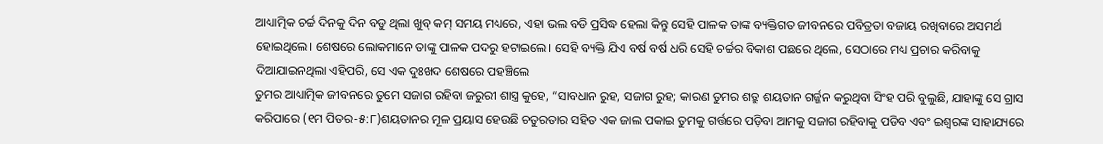ଆଧ୍ୟାତ୍ମିକ ଚର୍ଚ୍ଚ ଦିନକୁ ଦିନ ବଡୁ ଥିଲା ଖୁବ୍ କମ୍ ସମୟ ମଧ୍ୟରେ, ଏହା ଭଲ ବଡି ପ୍ରସିଦ୍ଧ ହେଲା କିନ୍ତୁ ସେହି ପାଳକ ତାଙ୍କ ବ୍ୟକ୍ତିଗତ ଜୀବନରେ ପବିତ୍ରତା ବଜାୟ ରଖିବାରେ ଅସମର୍ଥ ହୋଇଥିଲେ। ଶେଷରେ ଲୋକମାନେ ତାଙ୍କୁ ପାଳକ ପଦରୁ ହଟାଇଲେ। ସେହି ବ୍ୟକ୍ତି ଯିଏ ବର୍ଷ ବର୍ଷ ଧରି ସେହି ଚର୍ଚ୍ଚର ବିକାଶ ପଛରେ ଥିଲେ, ସେଠାରେ ମଧ୍ୟ ପ୍ରଚାର କରିବାକୁ ଦିଆଯାଇନଥିଲା ଏହିପରି, ସେ ଏକ ଦୁଃଖଦ ଶେଷରେ ପହଞ୍ଚିଲେ
ତୁମର ଆଧ୍ୟାତ୍ମିକ ଜୀବନରେ ତୁମେ ସଜାଗ ରହିବା ଜରୁରୀ ଶାସ୍ତ୍ର କୁହେ, “ସାବଧାନ ରୁହ, ସଜାଗ ରୁହ; କାରଣ ତୁମର ଶତ୍ରୁ ଶୟତାନ ଗର୍ଜ୍ଜନ କରୁଥିବା ସିଂହ ପରି ବୁଲୁଛି, ଯାହାଙ୍କୁ ସେ ଗ୍ରାସ କରିପାରେ (୧ମ ପିତର-୫:୮)ଶୟତାନର ମୂଳ ପ୍ରୟାସ ହେଉଛି ଚତୁରତାର ସହିତ ଏକ ଜାଲ ପକାଇ ତୁମକୁ ଗର୍ତ୍ତରେ ପଡ଼ିବା ଆମକୁ ସଜାଗ ରହିବାକୁ ପଡିବ ଏବଂ ଇଶ୍ଵରଙ୍କ ସାହାଯ୍ୟରେ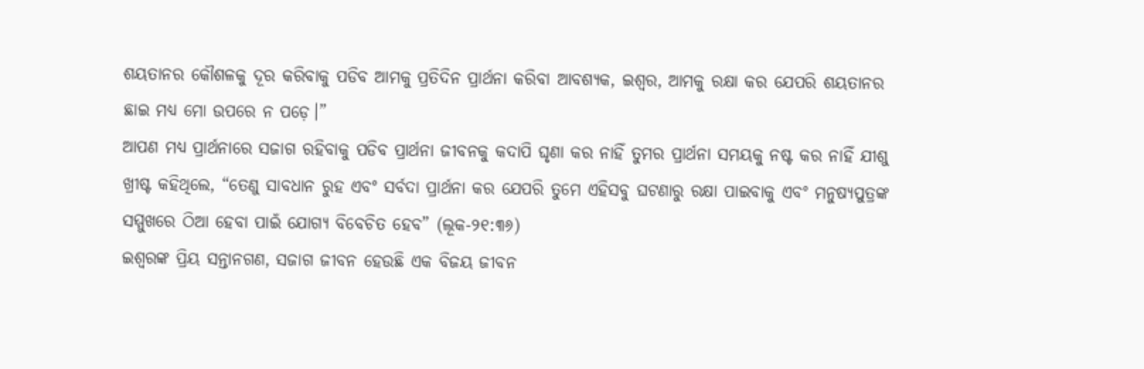ଶୟତାନର କୌଶଳକୁ ଦୂର କରିବାକୁ ପଡିବ ଆମକୁ ପ୍ରତିଦିନ ପ୍ରାର୍ଥନା କରିବା ଆବଶ୍ୟକ, ଇଶ୍ଵର, ଆମକୁ ରକ୍ଷା କର ଯେପରି ଶୟତାନର ଛାଇ ମଧ୍ୟ ମୋ ଉପରେ ନ ପଡ଼େ।”
ଆପଣ ମଧ୍ୟ ପ୍ରାର୍ଥନାରେ ସଜାଗ ରହିବାକୁ ପଡିବ ପ୍ରାର୍ଥନା ଜୀବନକୁ କଦାପି ଘୃଣା କର ନାହିଁ ତୁମର ପ୍ରାର୍ଥନା ସମୟକୁ ନଷ୍ଟ କର ନାହିଁ ଯୀଶୁ ଖ୍ରୀଷ୍ଟ କହିଥିଲେ, “ତେଣୁ ସାବଧାନ ରୁହ ଏବଂ ସର୍ବଦା ପ୍ରାର୍ଥନା କର ଯେପରି ତୁମେ ଏହିସବୁ ଘଟଣାରୁ ରକ୍ଷା ପାଇବାକୁ ଏବଂ ମନୁଷ୍ୟପୁତ୍ରଙ୍କ ସମ୍ମୁଖରେ ଠିଆ ହେବା ପାଇଁ ଯୋଗ୍ୟ ବିବେଚିତ ହେବ” (ଲୂକ-୨୧:୩୬)
ଇଶ୍ଵରଙ୍କ ପ୍ରିୟ ସନ୍ତାନଗଣ, ସଜାଗ ଜୀବନ ହେଉଛି ଏକ ବିଜୟ ଜୀବନ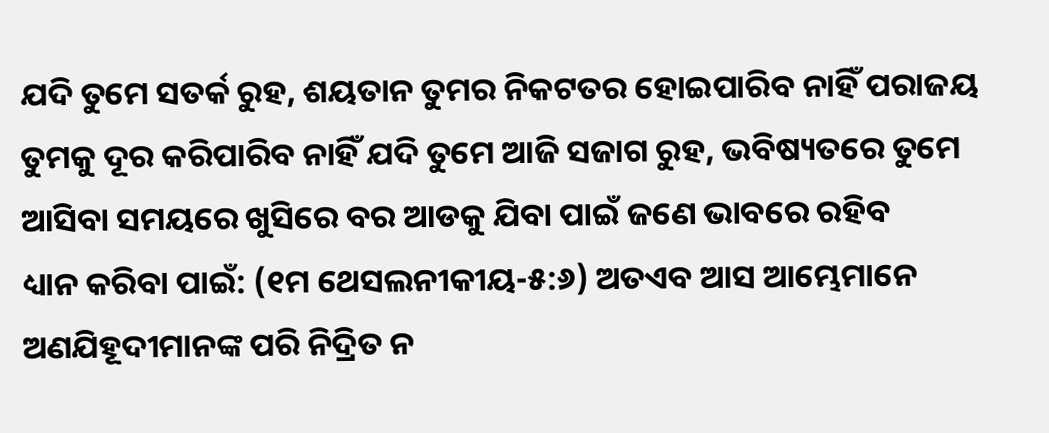ଯଦି ତୁମେ ସତର୍କ ରୁହ, ଶୟତାନ ତୁମର ନିକଟତର ହୋଇପାରିବ ନାହିଁ ପରାଜୟ ତୁମକୁ ଦୂର କରିପାରିବ ନାହିଁ ଯଦି ତୁମେ ଆଜି ସଜାଗ ରୁହ, ଭବିଷ୍ୟତରେ ତୁମେ ଆସିବା ସମୟରେ ଖୁସିରେ ବର ଆଡକୁ ଯିବା ପାଇଁ ଜଣେ ଭାବରେ ରହିବ
ଧ୍ୟାନ କରିବା ପାଇଁ: (୧ମ ଥେସଲନୀକୀୟ-୫:୬) ଅତଏବ ଆସ ଆମ୍ଭେମାନେ ଅଣଯିହୂଦୀମାନଙ୍କ ପରି ନିଦ୍ରିତ ନ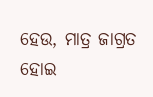ହେଉ, ମାତ୍ର ଜାଗ୍ରତ ହୋଇ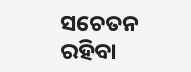ସଚେତନ ରହିବା